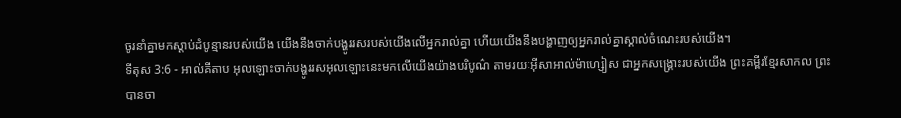ចូរនាំគ្នាមកស្ដាប់ដំបូន្មានរបស់យើង យើងនឹងចាក់បង្ហូររសរបស់យើងលើអ្នករាល់គ្នា ហើយយើងនឹងបង្ហាញឲ្យអ្នករាល់គ្នាស្គាល់ចំណេះរបស់យើង។
ទីតុស 3:6 - អាល់គីតាប អុលឡោះចាក់បង្ហូររសអុលឡោះនេះមកលើយើងយ៉ាងបរិបូណ៌ តាមរយៈអ៊ីសាអាល់ម៉ាហ្សៀស ជាអ្នកសង្គ្រោះរបស់យើង ព្រះគម្ពីរខ្មែរសាកល ព្រះបានចា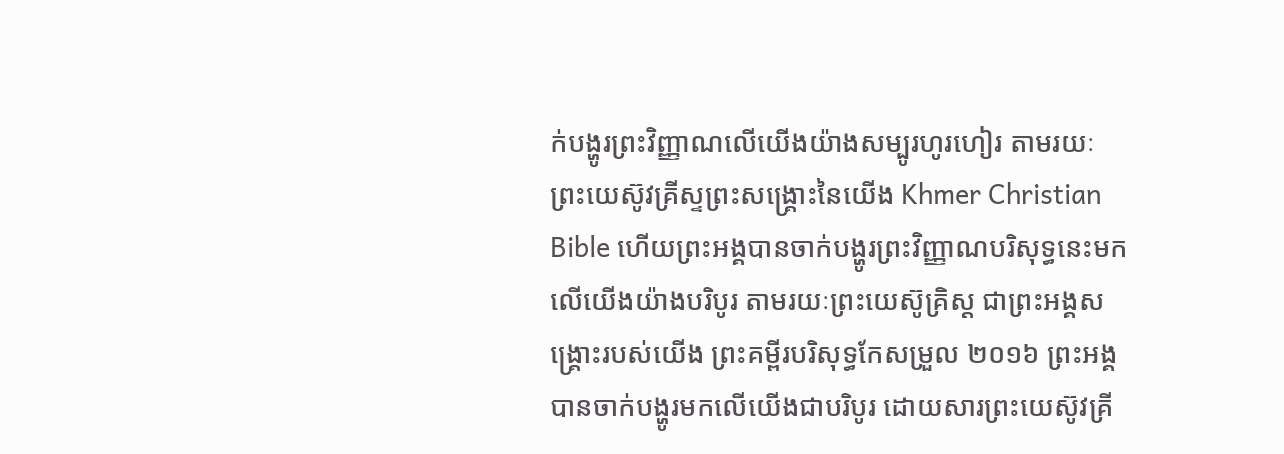ក់បង្ហូរព្រះវិញ្ញាណលើយើងយ៉ាងសម្បូរហូរហៀរ តាមរយៈព្រះយេស៊ូវគ្រីស្ទព្រះសង្គ្រោះនៃយើង Khmer Christian Bible ហើយព្រះអង្គបានចាក់បង្ហូរព្រះវិញ្ញាណបរិសុទ្ធនេះមកលើយើងយ៉ាងបរិបូរ តាមរយៈព្រះយេស៊ូគ្រិស្ដ ជាព្រះអង្គសង្គ្រោះរបស់យើង ព្រះគម្ពីរបរិសុទ្ធកែសម្រួល ២០១៦ ព្រះអង្គបានចាក់បង្ហូរមកលើយើងជាបរិបូរ ដោយសារព្រះយេស៊ូវគ្រី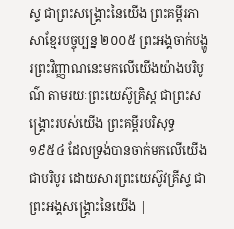ស្ទ ជាព្រះសង្គ្រោះនៃយើង ព្រះគម្ពីរភាសាខ្មែរបច្ចុប្បន្ន ២០០៥ ព្រះអង្គចាក់បង្ហូរព្រះវិញ្ញាណនេះមកលើយើងយ៉ាងបរិបូណ៌ តាមរយៈព្រះយេស៊ូគ្រិស្ត ជាព្រះសង្គ្រោះរបស់យើង ព្រះគម្ពីរបរិសុទ្ធ ១៩៥៤ ដែលទ្រង់បានចាក់មកលើយើងជាបរិបូរ ដោយសារព្រះយេស៊ូវគ្រីស្ទ ជាព្រះអង្គសង្គ្រោះនៃយើង |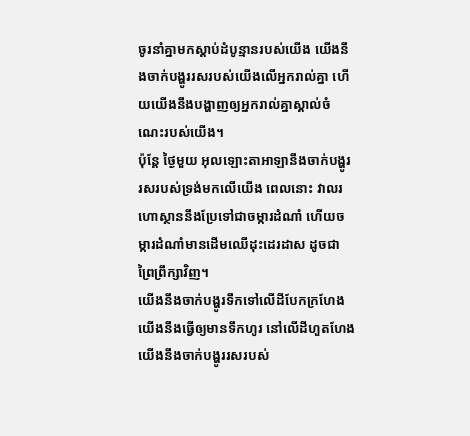ចូរនាំគ្នាមកស្ដាប់ដំបូន្មានរបស់យើង យើងនឹងចាក់បង្ហូររសរបស់យើងលើអ្នករាល់គ្នា ហើយយើងនឹងបង្ហាញឲ្យអ្នករាល់គ្នាស្គាល់ចំណេះរបស់យើង។
ប៉ុន្តែ ថ្ងៃមួយ អុលឡោះតាអាឡានឹងចាក់បង្ហូរ រសរបស់ទ្រង់មកលើយើង ពេលនោះ វាលរហោស្ថាននឹងប្រែទៅជាចម្ការដំណាំ ហើយចម្ការដំណាំមានដើមឈើដុះដេរដាស ដូចជាព្រៃព្រឹក្សាវិញ។
យើងនឹងចាក់បង្ហូរទឹកទៅលើដីបែកក្រហែង យើងនឹងធ្វើឲ្យមានទឹកហូរ នៅលើដីហួតហែង យើងនឹងចាក់បង្ហូររសរបស់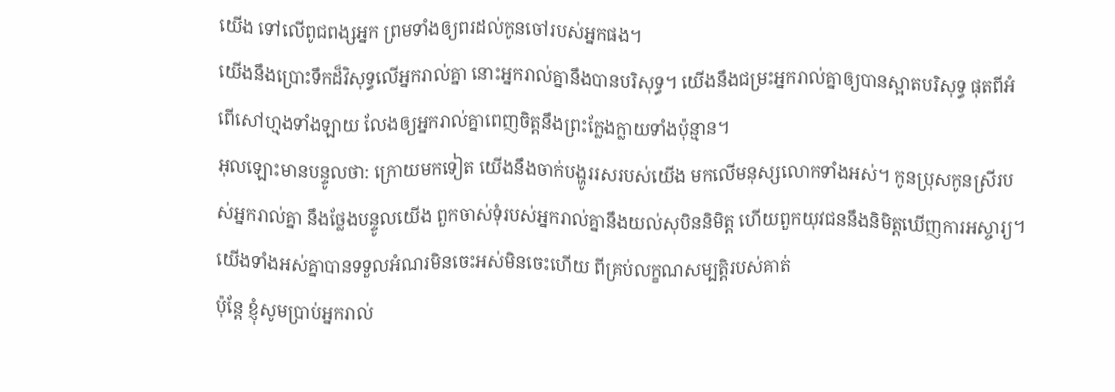យើង ទៅលើពូជពង្សអ្នក ព្រមទាំងឲ្យពរដល់កូនចៅរបស់អ្នកផង។
យើងនឹងប្រោះទឹកដ៏វិសុទ្ធលើអ្នករាល់គ្នា នោះអ្នករាល់គ្នានឹងបានបរិសុទ្ធ។ យើងនឹងជម្រះអ្នករាល់គ្នាឲ្យបានស្អាតបរិសុទ្ធ ផុតពីអំពើសៅហ្មងទាំងឡាយ លែងឲ្យអ្នករាល់គ្នាពេញចិត្តនឹងព្រះក្លែងក្លាយទាំងប៉ុន្មាន។
អុលឡោះមានបន្ទូលថា: ក្រោយមកទៀត យើងនឹងចាក់បង្ហូររសរបស់យើង មកលើមនុស្សលោកទាំងអស់។ កូនប្រុសកូនស្រីរបស់អ្នករាល់គ្នា នឹងថ្លែងបន្ទូលយើង ពួកចាស់ទុំរបស់អ្នករាល់គ្នានឹងយល់សុបិននិមិត្ត ហើយពួកយុវជននឹងនិមិត្តឃើញការអស្ចារ្យ។
យើងទាំងអស់គ្នាបានទទួលអំណរមិនចេះអស់មិនចេះហើយ ពីគ្រប់លក្ខណសម្បត្តិរបស់គាត់
ប៉ុន្ដែ ខ្ញុំសូមប្រាប់អ្នករាល់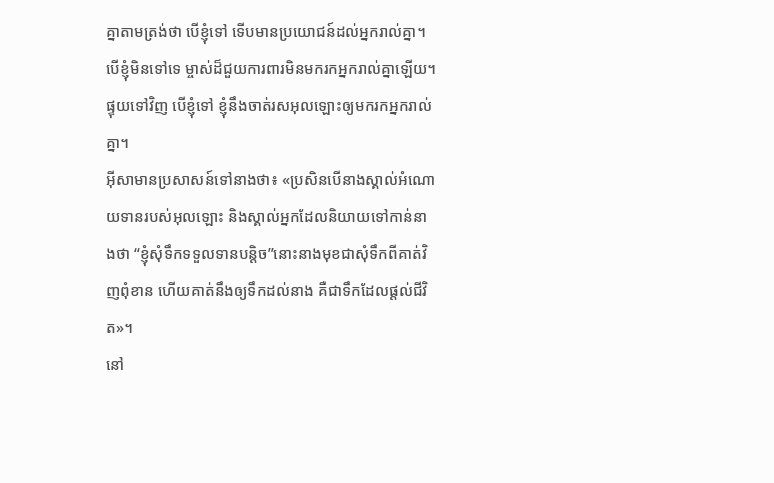គ្នាតាមត្រង់ថា បើខ្ញុំទៅ ទើបមានប្រយោជន៍ដល់អ្នករាល់គ្នា។ បើខ្ញុំមិនទៅទេ ម្ចាស់ដ៏ជួយការពារមិនមករកអ្នករាល់គ្នាឡើយ។ ផ្ទុយទៅវិញ បើខ្ញុំទៅ ខ្ញុំនឹងចាត់រសអុលឡោះឲ្យមករកអ្នករាល់គ្នា។
អ៊ីសាមានប្រសាសន៍ទៅនាងថា៖ «ប្រសិនបើនាងស្គាល់អំណោយទានរបស់អុលឡោះ និងស្គាល់អ្នកដែលនិយាយទៅកាន់នាងថា “ខ្ញុំសុំទឹកទទួលទានបន្ដិច”នោះនាងមុខជាសុំទឹកពីគាត់វិញពុំខាន ហើយគាត់នឹងឲ្យទឹកដល់នាង គឺជាទឹកដែលផ្ដល់ជីវិត»។
នៅ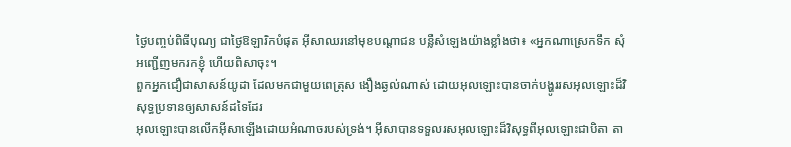ថ្ងៃបញ្ចប់ពិធីបុណ្យ ជាថ្ងៃឱឡារិកបំផុត អ៊ីសាឈរនៅមុខបណ្ដាជន បន្លឺសំឡេងយ៉ាងខ្លាំងថា៖ «អ្នកណាស្រេកទឹក សុំអញ្ជើញមករកខ្ញុំ ហើយពិសាចុះ។
ពួកអ្នកជឿជាសាសន៍យូដា ដែលមកជាមួយពេត្រុស ងឿងឆ្ងល់ណាស់ ដោយអុលឡោះបានចាក់បង្ហូររសអុលឡោះដ៏វិសុទ្ធប្រទានឲ្យសាសន៍ដទៃដែរ
អុលឡោះបានលើកអ៊ីសាឡើងដោយអំណាចរបស់ទ្រង់។ អ៊ីសាបានទទួលរសអុលឡោះដ៏វិសុទ្ធពីអុលឡោះជាបិតា តា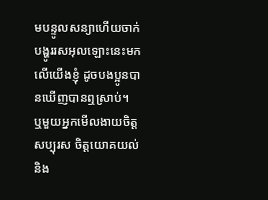មបន្ទូលសន្យាហើយចាក់បង្ហូររសអុលឡោះនេះមកលើយើងខ្ញុំ ដូចបងប្អូនបានឃើញបានឮស្រាប់។
ឬមួយអ្នកមើលងាយចិត្តសប្បុរស ចិត្តយោគយល់ និង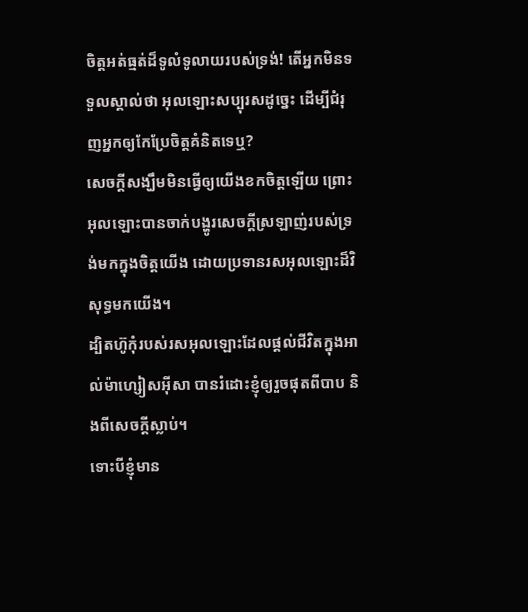ចិត្តអត់ធ្មត់ដ៏ទូលំទូលាយរបស់ទ្រង់! តើអ្នកមិនទទួលស្គាល់ថា អុលឡោះសប្បុរសដូច្នេះ ដើម្បីជំរុញអ្នកឲ្យកែប្រែចិត្ដគំនិតទេឬ?
សេចក្ដីសង្ឃឹមមិនធ្វើឲ្យយើងខកចិត្ដឡើយ ព្រោះអុលឡោះបានចាក់បង្ហូរសេចក្តីស្រឡាញ់របស់ទ្រង់មកក្នុងចិត្ដយើង ដោយប្រទានរសអុលឡោះដ៏វិសុទ្ធមកយើង។
ដ្បិតហ៊ូកុំរបស់រសអុលឡោះដែលផ្ដល់ជីវិតក្នុងអាល់ម៉ាហ្សៀសអ៊ីសា បានរំដោះខ្ញុំឲ្យរួចផុតពីបាប និងពីសេចក្ដីស្លាប់។
ទោះបីខ្ញុំមាន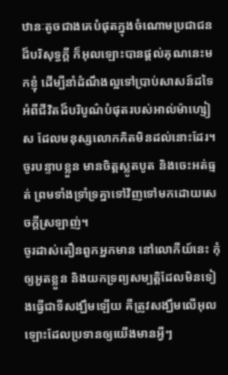ឋានៈតូចជាងគេបំផុតក្នុងចំណោមប្រជាជនដ៏បរិសុទ្ធក្ដី ក៏អុលឡោះបានផ្ដល់គុណនេះមកខ្ញុំ ដើម្បីនាំដំណឹងល្អទៅប្រាប់សាសន៍ដទៃ អំពីជីវិតដ៏បរិបូណ៌បំផុតរបស់អាល់ម៉ាហ្សៀស ដែលមនុស្សលោកគិតមិនដល់នោះដែរ។
ចូរបន្ទាបខ្លួន មានចិត្ដស្លូតបូត និងចេះអត់ធ្មត់ ព្រមទាំងទ្រាំទ្រគ្នាទៅវិញទៅមកដោយសេចក្ដីស្រឡាញ់។
ចូរដាស់តឿនពួកអ្នកមាន នៅលោកីយ៍នេះ កុំឲ្យអួតខ្លួន និងយកទ្រព្យសម្បត្តិដែលមិនទៀងធ្វើជាទីសង្ឃឹមឡើយ គឺត្រូវសង្ឃឹមលើអុលឡោះដែលប្រទានឲ្យយើងមានអ្វីៗ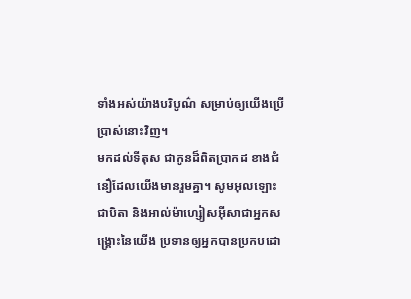ទាំងអស់យ៉ាងបរិបូណ៌ សម្រាប់ឲ្យយើងប្រើប្រាស់នោះវិញ។
មកដល់ទីតុស ជាកូនដ៏ពិតប្រាកដ ខាងជំនឿដែលយើងមានរួមគ្នា។ សូមអុលឡោះជាបិតា និងអាល់ម៉ាហ្សៀសអ៊ីសាជាអ្នកសង្គ្រោះនៃយើង ប្រទានឲ្យអ្នកបានប្រកបដោ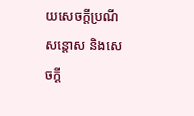យសេចក្តីប្រណីសន្តោស និងសេចក្ដី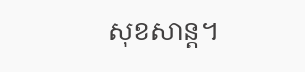សុខសាន្ដ។